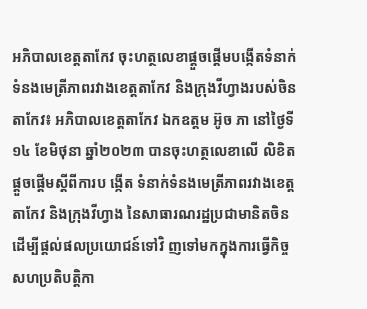អភិបាលខេត្តតាកែវ ចុះហត្ថលេខាផ្ដួចផ្ដើមបង្កើតទំនាក់ទំនងមេត្រីភាពរវាងខេត្តតាកែវ និងក្រុងវីហ្វាងរបស់ចិន
តាកែវ៖ អភិបាលខេត្តតាកែវ ឯកឧត្តម អ៊ូច ភា នៅថ្ងៃទី១៤ ខែមិថុនា ឆ្នាំ២០២៣ បានចុះហត្ថលេខាលើ លិខិតផ្ដួចផ្ដើមស្ដីពីការប ង្កើត ទំនាក់ទំនងមេត្រីភាពរវាងខេត្តតាកែវ និងក្រុងវីហ្វាង នៃសាធារណរដ្ឋប្រជាមានិតចិន ដើម្បីផ្តល់ផលប្រយោជន៍ទៅវិ ញទៅមកក្នុងការធ្វើកិច្ចសហប្រតិបត្តិកា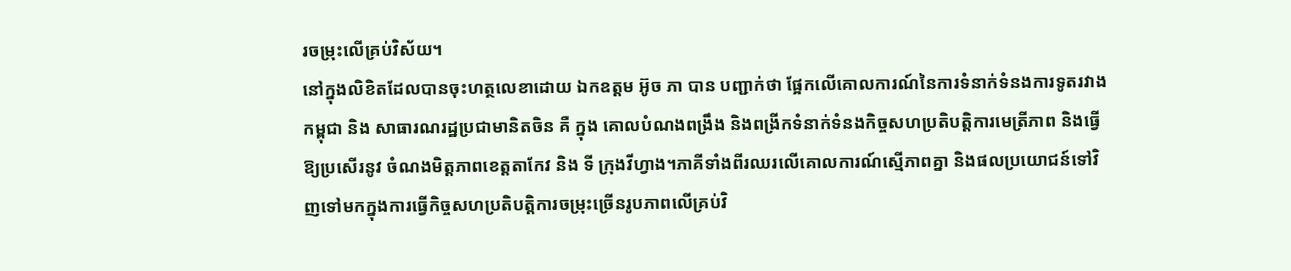រចម្រុះលើគ្រប់វិស័យ។
នៅក្នុងលិខិតដែលបានចុះហត្ថលេខាដោយ ឯកឧត្តម អ៊ូច ភា បាន បញ្ជាក់ថា ផ្អែកលើគោលការណ៍នៃការទំនាក់ទំនងការទូតរវាង កម្ពុជា និង សាធារណរដ្ឋប្រជាមានិតចិន គឺ ក្នុង គោលបំណងពង្រឹង និងពង្រីកទំនាក់ទំនងកិច្ចសហប្រតិបត្តិការមេត្រីភាព និងធ្វើ ឱ្យប្រសើរនូវ ចំណងមិត្តភាពខេត្តតាកែវ និង ទី ក្រុងវីហ្វាង។ភាគីទាំងពីរឈរលើគោលការណ៍ស្មើភាពគ្នា និងផលប្រយោជន៍ទៅវិញទៅមកក្នុងការធ្វើកិច្ចសហប្រតិបត្តិការចម្រុះច្រើនរូបភាពលើគ្រប់វិ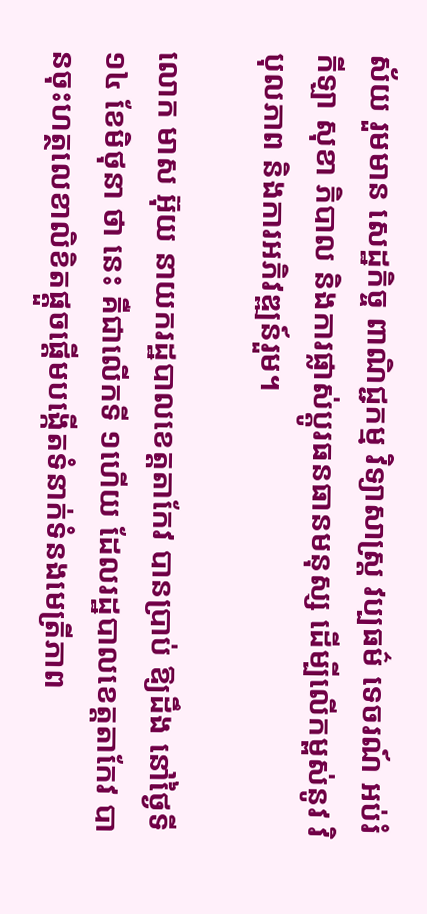ស័យ រួមមាន សេដ្ឋកិច្ច ពាណិជ្ជកម្ម វិទ្យាសាស្រ្ត វប្បធម៌ ទេចរណ៍ អប់រំ កីឡា សុខា ភិបាល និងការផ្លាស់ប្ដូរធនធានមនុស្ស ដើម្បីលើកម្ពស់នូវ វិបុលភាព និងការអភិវឌ្ឍន៍រួម។

លោក មាស អ៊ុយ នាយករដ្ឋបាលខេត្តតាកែវ បានប្រាប់ ឱ្យដឹង នៅថ្ងៃទី ១៤ ខែមិថុនា ថា នេះ គឺជាលើកទី ១ហើយ ដែលរដ្ឋបាលខេត្តតាកែវ បានចុះហត្ថលេខាលិខិតផ្ដួចផ្ដើមបង្កើតទំនាក់ទំនងមេត្រីភាព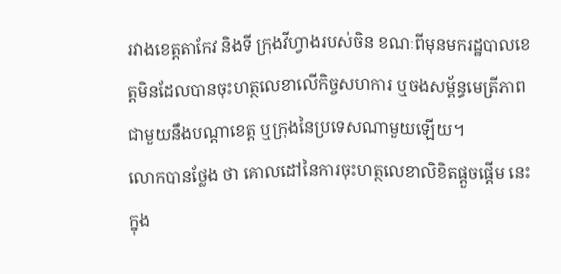រវាងខេត្តតាកែវ និងទី ក្រុងវីហ្វាងរបស់ចិន ខណៈពីមុនមករដ្ឋបាលខេត្តមិនដែលបានចុះហត្ថលេខាលើកិច្ចសហការ ឬចងសម្ព័ន្ធមេត្រីភាពជាមួយនឹងបណ្តាខេត្ត ឬក្រុងនៃប្រទេសណាមួយឡើយ។
លោកបានថ្លែង ថា គោលដៅនៃការចុះហត្ថលេខាលិខិតផ្តួចផ្តើម នេះ ក្នុង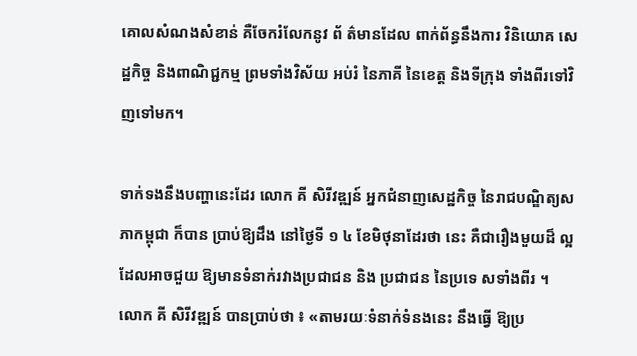គោលសំណងសំខាន់ គឺចែករំលែកនូវ ព័ ត៌មានដែល ពាក់ព័ន្ធនឹងការ វិនិយោគ សេដ្ឋកិច្ច និងពាណិជ្ជកម្ម ព្រមទាំងវិស័យ អប់រំ នៃភាគី នៃខេត្ត និងទីក្រុង ទាំងពីរទៅវិញទៅមក។

ទាក់ទងនឹងបញ្ហានេះដែរ លោក គី សិរីវឌ្ឍន៍ អ្នកជំនាញសេដ្ឋកិច្ច នៃរាជបណ្ឌិត្យសភាកម្ពុជា ក៏បាន ប្រាប់ឱ្យដឹង នៅថ្ងៃទី ១ ៤ ខែមិថុនាដែរថា នេះ គឺជារឿងមួយដ៏ ល្អដែលអាចជួយ ឱ្យមានទំនាក់រវាងប្រជាជន និង ប្រជាជន នៃប្រទេ សទាំងពីរ ។
លោក គី សិរីវឌ្ឍន៍ បានប្រាប់ថា ៖ «តាមរយៈទំនាក់ទំនងនេះ នឹងធ្វើ ឱ្យប្រ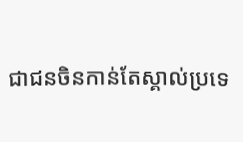ជាជនចិនកាន់តែស្គាល់ប្រទេ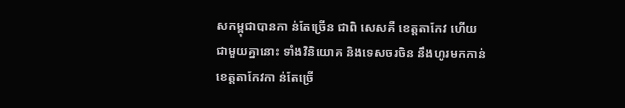សកម្ពុជាបានកា ន់តែច្រើន ជាពិ សេសគឺ ខេត្តតាកែវ ហើយ ជាមួយគ្នានោះ ទាំងវិនិយោគ និងទេសចរចិន នឹងហូរមកកាន់ខេត្តតាកែវកា ន់តែច្រើ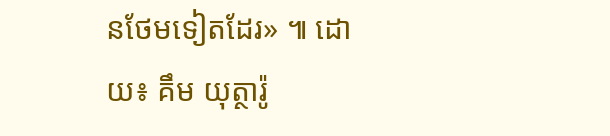នថែមទៀតដែរ» ៕ ដោយ៖ គឹម យុត្ថារ៉ូ